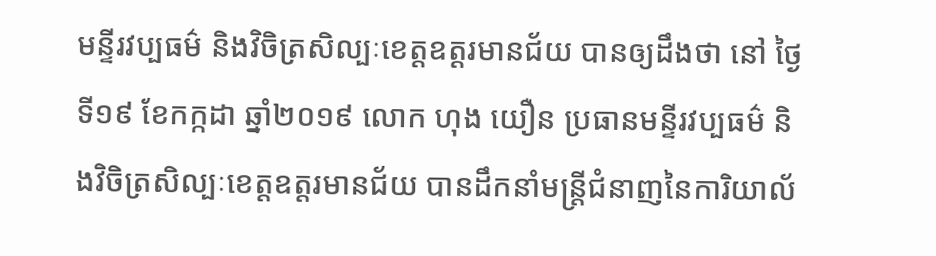មន្ទីរវប្បធម៌ និងវិចិត្រសិល្បៈខេត្តឧត្ដរមានជ័យ បានឲ្យដឹងថា នៅ ថ្ងៃទី១៩ ខែកក្កដា ឆ្នាំ២០១៩ លោក ហុង យឿន ប្រធានមន្ទីរវប្បធម៌ និងវិចិត្រសិល្បៈខេត្តឧត្តរមានជ័យ បានដឹកនាំមន្ត្រីជំនាញនៃការិយាល័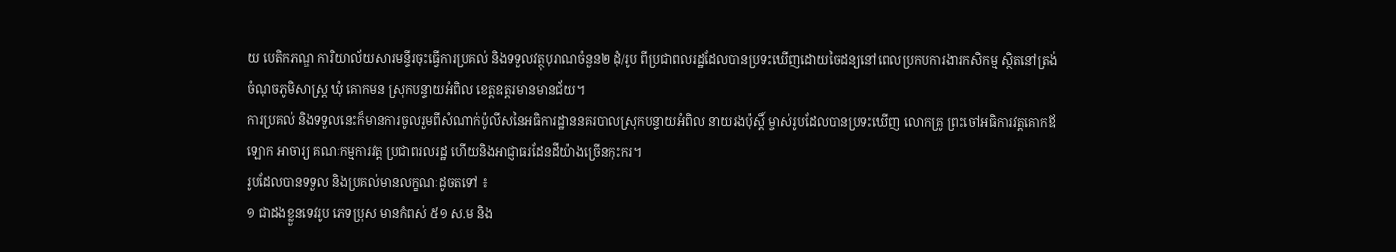យ បេតិកភណ្ឌ ការិយាល័យសារមន្ទីរចុះធ្វើការប្រគល់ និងទទួលវត្ថុបុរាណចំនួន២ ដុំ/រូប ពីប្រជាពលរដ្ឋដែលបានប្រទះឃើញដោយចៃដន្យនៅពេលប្រកបការងារកសិកម្ម ស្ថិតនៅត្រង់ចំណុចភូមិសាស្ត្រ ឃុំ គោកមន ស្រុកបន្ទាយអំពិល ខេត្តឧត្តរមានមានជ័យ។
ការប្រគល់ និងទទួលនេះក៏មានការចូលរួមពីសំណាក់ប៉ូលីសនៃអធិការដ្ឋាននគរបាលស្រុកបន្ទាយអំពិល នាយរងប៉ុស្តិ៍ ម្ចាស់រូបដែលបានប្រទះឃើញ លោកគ្រូ ព្រះចៅអធិការវត្តគោកឪឡោក អាចារ្យ គណៈកម្មការវត្ដ ប្រជាពរលរដ្ឋ ហើយនិងអាជ្ញាធរដែនដីយ៉ាងច្រើនកុះករ។
រូបដែលបានទទួល និងប្រគល់មានលក្ខណៈដូចតទៅ ៖
១ ជាដងខ្លួនទេវរូប ភេទប្រុស មានកំពស់ ៥១ ស.ម និង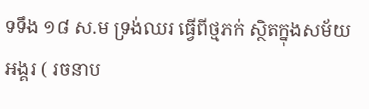ទទឹង ១៨ ស.ម ទ្រង់ឈរ ធ្វើពីថ្មភក់ ស្ថិតក្នុងសម័យអង្គរ ( រចនាប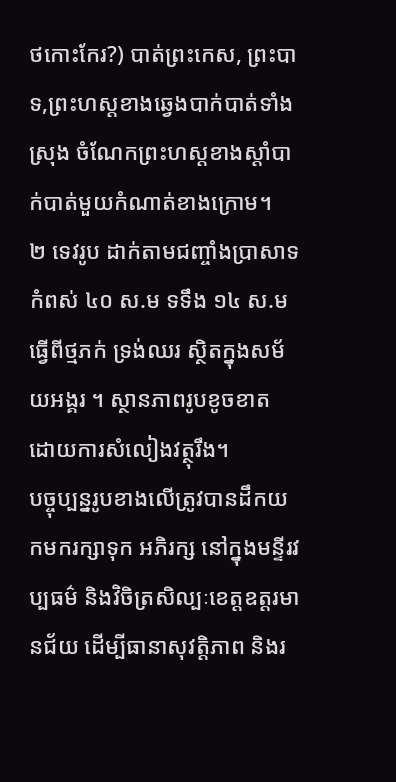ថកោះកែរ?) បាត់ព្រះកេស, ព្រះបាទ,ព្រះហស្តខាងឆ្វេងបាក់បាត់ទាំងស្រុង ចំណែកព្រះហស្តខាងស្តាំបាក់បាត់មួយកំណាត់ខាងក្រោម។
២ ទេវរូប ដាក់តាមជញ្ចាំងប្រាសាទ កំពស់ ៤០ ស.ម ទទឹង ១៤ ស.ម ធ្វើពីថ្មភក់ ទ្រង់ឈរ ស្ថិតក្នុងសម័យអង្គរ ។ ស្ថានភាពរូបខូចខាត ដោយការសំលៀងវត្ថុរឹង។
បច្ចុប្បន្នរូបខាងលើត្រូវបានដឹកយកមករក្សាទុក អភិរក្ស នៅក្នុងមន្ទីរវប្បធម៌ និងវិចិត្រសិល្បៈខេត្តឧត្តរមានជ័យ ដើម្បីធានាសុវត្តិភាព និងរ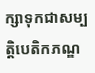ក្សាទុកជាសម្បត្តិបេតិកភណ្ឌ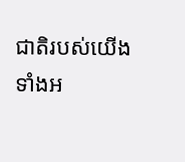ជាតិរបស់យើងទាំងអ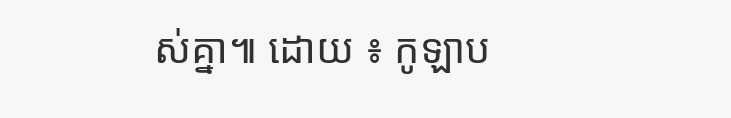ស់គ្នា៕ ដោយ ៖ កូឡាប